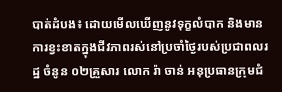បាត់ដំបង៖ ដោយមើលឃើញនូវទុក្ខលំបាក និងមានការខ្វះខាតក្នុងជីវភាពរស់នៅប្រចាំថ្ងៃរបស់ប្រជាពលរដ្ឋ ចំនូន ០២គ្រួសារ លោក រ៉ា ចាន់ អនុប្រធានក្រុមជំ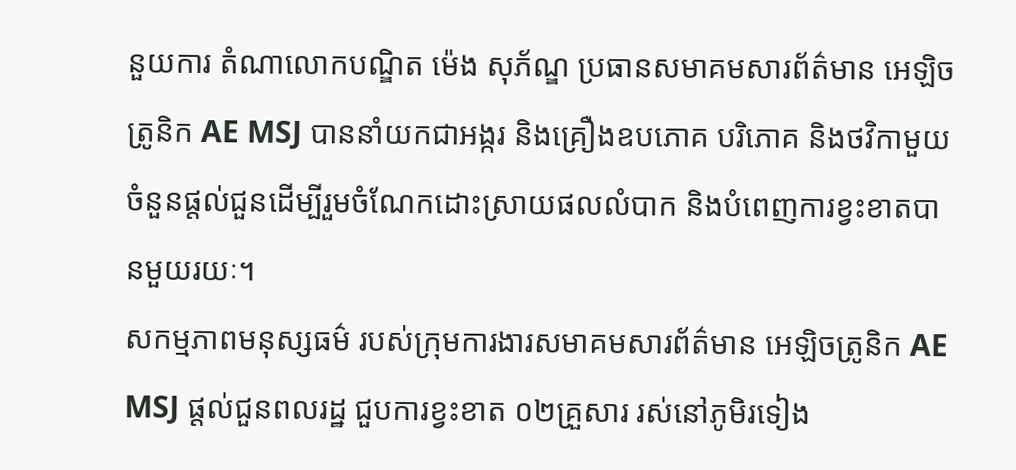នួយការ តំណាលោកបណ្ឌិត ម៉េង សុភ័ណ្ឌ ប្រធានសមាគមសារព័ត៌មាន អេឡិចត្រូនិក AE MSJ បាននាំយកជាអង្ករ និងគ្រឿងឧបភោគ បរិភោគ និងថវិកាមួយចំនួនផ្តល់ជួនដើម្បីរួមចំណែកដោះស្រាយផលលំបាក និងបំពេញការខ្វះខាតបានមួយរយៈ។
សកម្មភាពមនុស្សធម៌ របស់ក្រុមការងារសមាគមសារព័ត៌មាន អេឡិចត្រូនិក AE MSJ ផ្តល់ជួនពលរដ្ឋ ជួបការខ្វះខាត ០២គ្រួសារ រស់នៅភូមិរទៀង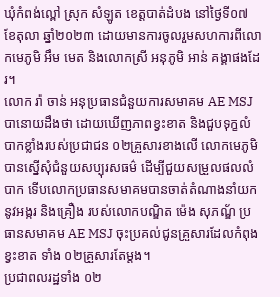ឃុំកំពង់ល្ពៅ ស្រុក សំឡូត ខេត្តបាត់ដំបង នៅថ្ងៃទី០៧ ខែតុលា ឆ្នាំ២០២៣ ដោយមានការចូលរួមសហការពីលោកមេភូមិ អឹម មេត និងលោកស្រី អនុភូមិ អាន់ គង្គាផងដែរ។
លោក រ៉ា ចាន់ អនុប្រធានជំនួយការសមាគម AE MSJ បានោយដឹងថា ដោយឃើញភាពខ្វះខាត និងជួបទុក្ខលំបាកខ្លាំងរបស់ប្រជាជន ០២គ្រួសារខាងលើ លោកមេភូមិបានស្នើសុំជំនួយសប្បុរសធម៌ ដើម្បីជួយសម្រួលផលលំបាក ទើបលោកប្រធានសមាគមបានចាត់តំណាងនាំយកនូវអង្ករ និងគ្រឿង របស់លោកបណ្ឌិត ម៉េង សុភណ្ឌ័ ប្រធានសមាគម AE MSJ ចុះប្រគល់ជូនគ្រួសារដែលកំពុងខ្វះខាត ទាំង ០២គ្រួសារតែម្តង។
ប្រជាពលរដ្ឋទាំង ០២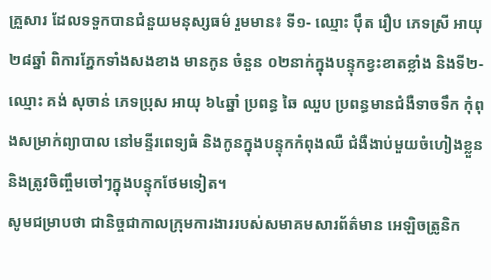គ្រួសារ ដែលទទួកបានជំនួយមនុស្សធម៌ រួមមាន៖ ទី១- ឈ្មោះ ប៉ឹត រឿប ភេទស្រី អាយុ ២៨ឆ្នាំ ពិការភ្នែកទាំងសងខាង មានកូន ចំនួន ០២នាក់ក្នុងបន្ទុកខ្វះខាតខ្លាំង និងទី២- ឈ្មោះ គង់ សុចាន់ ភេទប្រុស អាយុ ៦៤ឆ្នាំ ប្រពន្ធ ឆៃ ឈួប ប្រពន្ធមានជំងឺទាចទឹក កុំពុងសម្រាក់ព្យាបាល នៅមន្ទីរពេទ្យធំ និងកូនក្នុងបន្ទុកកំពុងឈឺ ជំងឺងាប់មួយចំហៀងខ្លួន និងត្រូវចិញ្ចឹមចៅៗក្នុងបន្ទុកថែមទៀត។
សូមជម្រាបថា ជានិច្ចជាកាលក្រុមការងាររបស់សមាគមសារព័ត៌មាន អេឡិចត្រូនិក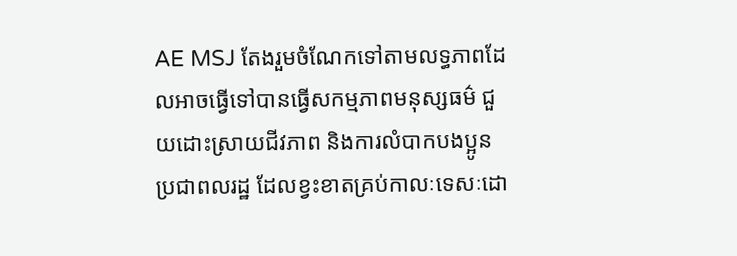AE MSJ តែងរួមចំណែកទៅតាមលទ្ធភាពដែលអាចធ្វើទៅបានធ្វើសកម្មភាពមនុស្សធម៌ ជួយដោះស្រាយជីវភាព និងការលំបាកបងប្អូនប្រជាពលរដ្ឋ ដែលខ្វះខាតគ្រប់កាលៈទេសៈដោ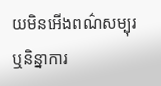យមិនអើងពណ៌សម្បុរ ឬនិន្នាការ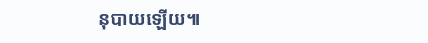នុបាយឡើយ៕